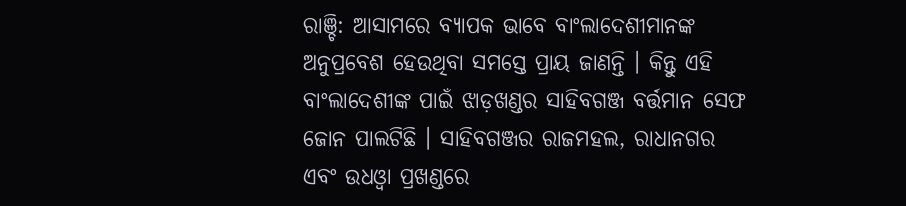ରାଞ୍ଚି: ଆସାମରେ ବ୍ୟାପକ ଭାବେ ବାଂଲାଦେଶୀମାନଙ୍କ ଅନୁପ୍ରବେଶ ହେଉଥିବା ସମସ୍ତେ ପ୍ରାୟ ଜାଣନ୍ତି । କିନ୍ତୁ ଏହି ବାଂଲାଦେଶୀଙ୍କ ପାଇଁ ଝାଡ଼ଖଣ୍ଡର ସାହିବଗଞ୍ଜ ବର୍ତ୍ତମାନ ସେଫ ଜୋନ ପାଲଟିଛି । ସାହିବଗଞ୍ଜର ରାଜମହଲ, ରାଧାନଗର ଏବଂ ଉଧଓ୍ବା ପ୍ରଖଣ୍ଡରେ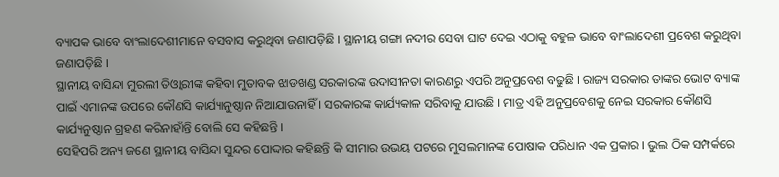ବ୍ୟାପକ ଭାବେ ବାଂଲାଦେଶୀମାନେ ବସବାସ କରୁଥିବା ଜଣାପଡ଼ିଛି । ସ୍ଥାନୀୟ ଗଙ୍ଗା ନଦୀର ସେବା ଘାଟ ଦେଇ ଏଠାକୁ ବହୁଳ ଭାବେ ବାଂଲାଦେଶୀ ପ୍ରବେଶ କରୁଥିବା ଜଣାପଡ଼ିଛି ।
ସ୍ଥାନୀୟ ବାସିନ୍ଦା ମୁରଲୀ ତିଓ୍ବାରୀଙ୍କ କହିବା ମୁତାବକ ଝାଡଖଣ୍ଡ ସରକାରଙ୍କ ଉଦାସୀନତା କାରଣରୁ ଏପରି ଅନୁପ୍ରବେଶ ବଢୁଛି । ରାଜ୍ୟ ସରକାର ତାଙ୍କର ଭୋଟ ବ୍ୟାଙ୍କ ପାଇଁ ଏମାନଙ୍କ ଉପରେ କୌଣସି କାର୍ଯ୍ୟାନୁଷ୍ଠାନ ନିଆଯାଉନାହିଁ । ସରକାରଙ୍କ କାର୍ଯ୍ୟକାଳ ସରିବାକୁ ଯାଉଛି । ମାତ୍ର ଏହି ଅନୁପ୍ରବେଶକୁ ନେଇ ସରକାର କୌଣସି କାର୍ଯ୍ୟନୁଷ୍ଠାନ ଗ୍ରହଣ କରିନାହାଁନ୍ତି ବୋଲି ସେ କହିଛନ୍ତି ।
ସେହିପରି ଅନ୍ୟ ଜଣେ ସ୍ଥାନୀୟ ବାସିନ୍ଦା ସୁନ୍ଦର ପୋଦ୍ଦାର କହିଛନ୍ତି କି ସୀମାର ଉଭୟ ପଟରେ ମୁସଲମାନଙ୍କ ପୋଷାକ ପରିଧାନ ଏକ ପ୍ରକାର । ଭୁଲ ଠିକ ସମ୍ପର୍କରେ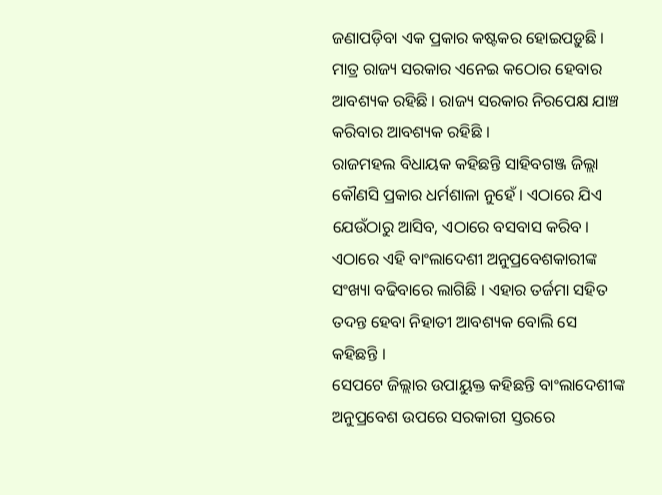ଜଣାପଡ଼ିବା ଏକ ପ୍ରକାର କଷ୍ଟକର ହୋଇପଡ଼ୁଛି । ମାତ୍ର ରାଜ୍ୟ ସରକାର ଏନେଇ କଠୋର ହେବାର ଆବଶ୍ୟକ ରହିଛି । ରାଜ୍ୟ ସରକାର ନିରପେକ୍ଷ ଯାଞ୍ଚ କରିବାର ଆବଶ୍ୟକ ରହିଛି ।
ରାଜମହଲ ବିଧାୟକ କହିଛନ୍ତି ସାହିବଗଞ୍ଜ ଜିଲ୍ଲା କୌଣସି ପ୍ରକାର ଧର୍ମଶାଳା ନୁହେଁ । ଏଠାରେ ଯିଏ ଯେଉଁଠାରୁ ଆସିବ, ଏଠାରେ ବସବାସ କରିବ । ଏଠାରେ ଏହି ବାଂଲାଦେଶୀ ଅନୁପ୍ରବେଶକାରୀଙ୍କ ସଂଖ୍ୟା ବଢିବାରେ ଲାଗିଛି । ଏହାର ତର୍ଜମା ସହିତ ତଦନ୍ତ ହେବା ନିହାତୀ ଆବଶ୍ୟକ ବୋଲି ସେ କହିଛନ୍ତି ।
ସେପଟେ ଜିଲ୍ଲାର ଉପାୟୁକ୍ତ କହିଛନ୍ତି ବାଂଲାଦେଶୀଙ୍କ ଅନୁପ୍ରବେଶ ଉପରେ ସରକାରୀ ସ୍ତରରେ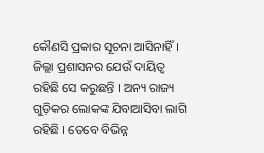କୌଣସି ପ୍ରକାର ସୂଚନା ଆସିନାହିଁ । ଜିଲ୍ଲା ପ୍ରଶାସନର ଯେଉଁ ଦାୟିତ୍ବ ରହିଛି ସେ କରୁଛନ୍ତି । ଅନ୍ୟ ରାଜ୍ୟ ଗୁଡ଼ିକର ଲୋକଙ୍କ ଯିବାଆସିବା ଲାଗି ରହିଛି । ତେବେ ବିଭିନ୍ନ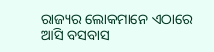ରାଜ୍ୟର ଲୋକମାନେ ଏଠାରେ ଆସି ବସବାସ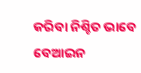କରିବା ନିଶ୍ଚିତ ଭାବେ ବେଆଇନ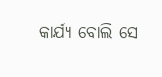କାର୍ଯ୍ୟ ବୋଲି ସେ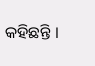କହିଛନ୍ତି ।